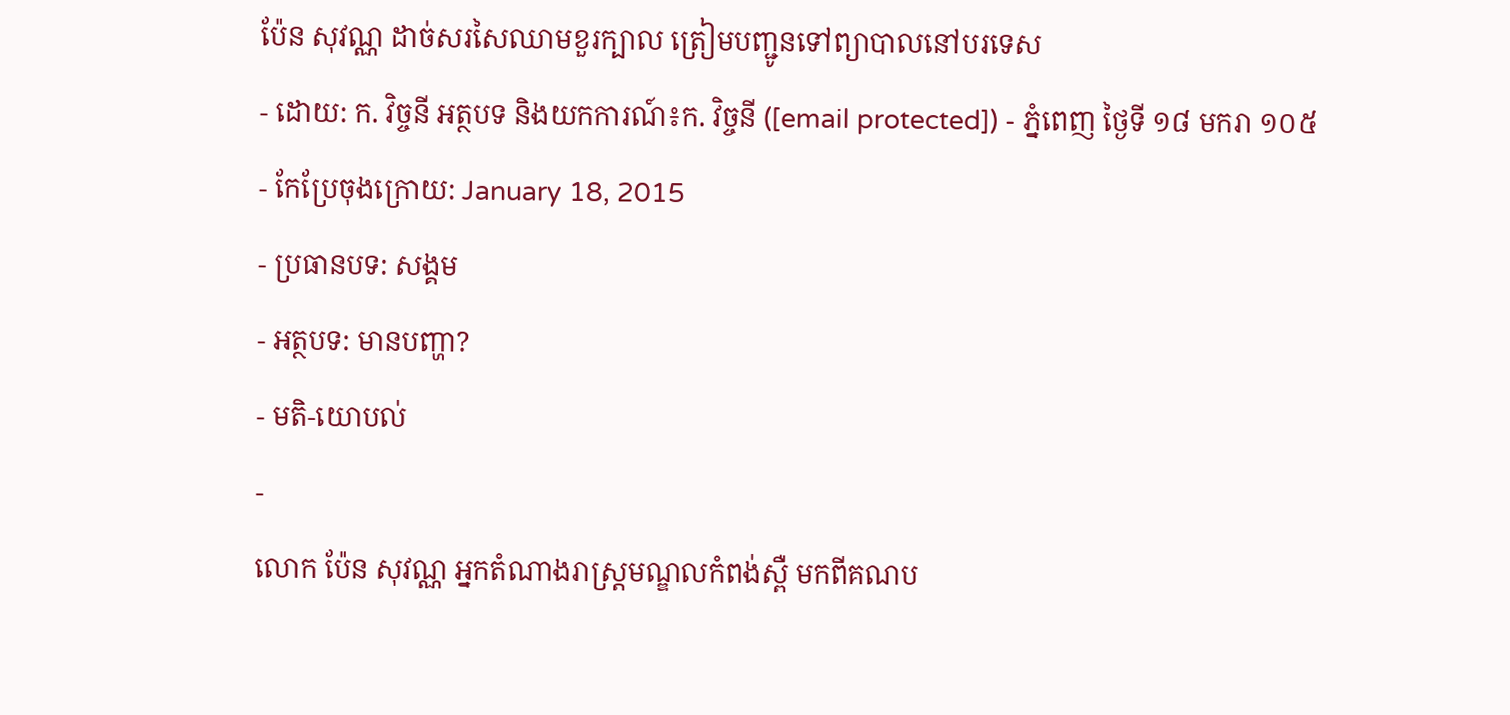ប៉ែន សុវណ្ណ ដាច់សរសៃឈាមខួរក្បាល ត្រៀមបញ្ជូនទៅព្យាបាលនៅបរទេស
- ដោយ: ក. វិច្ចនី អត្ថបទ និងយកការណ៍៖ក. វិច្ចនី ([email protected]) - ភ្នំពេញ ថ្ងៃទី ១៨ មករា ១០៥
- កែប្រែចុងក្រោយ: January 18, 2015
- ប្រធានបទ: សង្គម
- អត្ថបទ: មានបញ្ហា?
- មតិ-យោបល់
-
លោក ប៉ែន សុវណ្ណ អ្នកតំណាងរាស្ត្រមណ្ឌលកំពង់ស្ពឺ មកពីគណប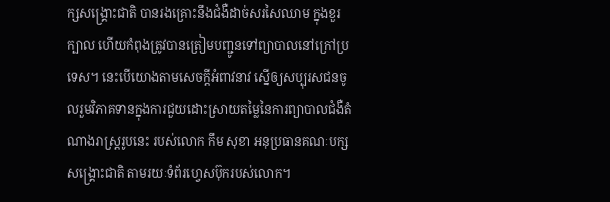ក្សសង្រ្គោះជាតិ បានរងគ្រោះនឹងជំងឺដាច់សរសៃឈាម ក្នុងខួរក្បាល ហើយកំពុងត្រូវបានត្រៀមបញ្ជូនទៅព្យាបាលនៅក្រៅប្រទេស។ នេះបើយោងតាមសេចក្តីអំពាវនាវ ស្នើឲ្យសប្បុរសជនចូលរួមវិភាគទានក្នុងការជួយដោះស្រាយតម្លៃនៃការព្យាបាលជំងឺតំណាងរាស្ត្ររូបនេះ របស់លោក កឹម សុខា អនុប្រធានគណៈបក្សសង្រ្គោះជាតិ តាមរយៈទំព័រហ្វេសប៊ុករបស់លោក។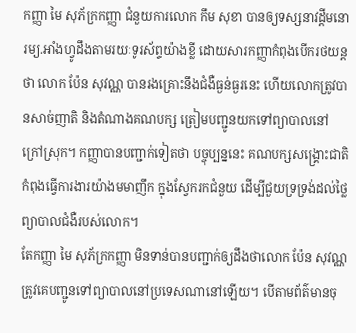កញ្ញា មៃ សុភ័ក្រកញ្ញា ជំនួយការលោក កឹម សុខា បានឲ្យទស្សនាវដ្ដីមនោរម្យ.អាំងហ្វូដឹងតាមរយៈទូរស័ព្ទយ៉ាងខ្លី ដោយសារកញ្ញាកំពុងបើករថយន្ដថា លោក ប៉ែន សុវណ្ណ បានរងគ្រោះនឹងជំងឺធ្ងន់ធ្ងរនេះ ហើយលោកត្រូវបានសាច់ញាតិ និងតំណាងគណបក្ស ត្រៀមបញ្ជូនយកទៅព្យាបាលនៅក្រៅស្រុក។ កញ្ញាបានបញ្ជាក់ទៀតថា បច្ចុប្បន្ននេះ គណបក្សសង្រ្គោះជាតិកំពុងធ្វើការងារយ៉ាងមមាញឹក ក្នុងស្វែករកជំនួយ ដើម្បីជួយទ្រទ្រង់ដល់ថ្លៃព្យាបាលជំងឺរបស់លោក។
តែកញ្ញា មៃ សុភ័ក្រកញ្ញា មិនទាន់បានបញ្ជាក់ឲ្យដឹងថាលោក ប៉ែន សុវណ្ណ ត្រូវគេបញ្ជូនទៅព្យាបាលនៅប្រទេសណានៅឡើយ។ បើតាមព័ត៌មានចុ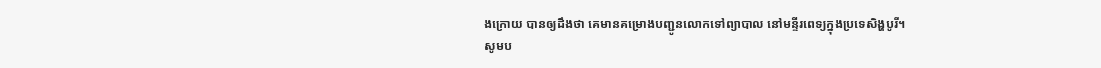ងក្រោយ បានឲ្យដឹងថា គេមានគម្រោងបញ្ជូនលោកទៅព្យាបាល នៅមន្ទីរពេទ្យក្នុងប្រទេសិង្ហបូរី។
សូមប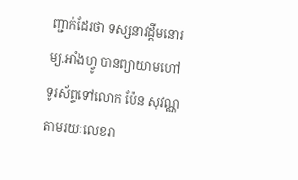ញ្ជាក់ដែរថា ទស្សនាវដ្ដីមនោរម្យ.អាំងហ្វូ បានព្យាយាមហៅទូរស័ព្ទទៅលោក ប៉ែន សុវណ្ណ តាមរយៈលេខរា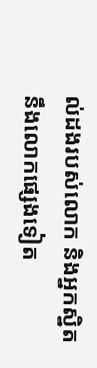ល់ដងរបស់លោក និងអ្នកស្និតនឹងលោកផ្សេងទៀត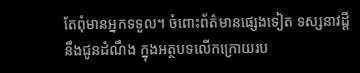តែពុំមានអ្នកទទួល។ ចំពោះព័ត៌មានផ្សេងទៀត ទស្សនាវដ្ដីនឹងជូនដំណឹង ក្នុងអត្ថបទលើកក្រោយរប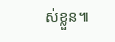ស់ខ្លួន៕